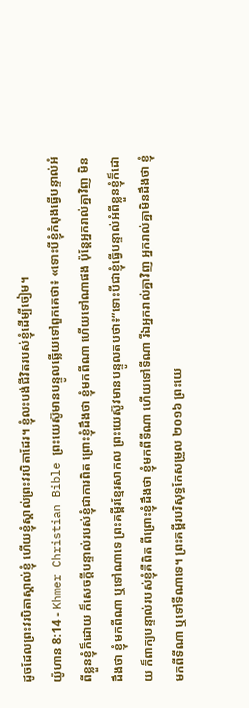ដូចដែលព្រះវរបិតាស្គាល់ខ្ញុំ ហើយខ្ញុំស្គាល់ព្រះវរបិតាដែរ។ ខ្ញុំលះបង់ជីវិតរបស់ខ្ញុំដើម្បីចៀម។
យ៉ូហាន 8:14 - Khmer Christian Bible ព្រះយេស៊ូមានបន្ទូលឆ្លើយទៅពួកគេថា៖ «ទោះបីខ្ញុំកំពុងធ្វើបន្ទាល់អំពីខ្លួនខ្ញុំក៏ដោយ ក៏សេចក្ដីបន្ទាល់របស់ខ្ញុំជាការពិត ព្រោះខ្ញុំដឹងថា ខ្ញុំមកពីណា ហើយទៅណាផង ប៉ុន្ដែអ្នករាល់គ្នាវិញ មិនដឹងថា ខ្ញុំមកពីណា ឬទៅណាទេ ព្រះគម្ពីរខ្មែរសាកល ព្រះយេស៊ូវមានបន្ទូលតបថា៖“ទោះបីជាខ្ញុំធ្វើបន្ទាល់អំពីខ្លួនខ្ញុំក៏ដោយ ក៏ពាក្យបន្ទាល់របស់ខ្ញុំគឺពិត ពីព្រោះខ្ញុំដឹងថា ខ្ញុំមកពីទីណា ហើយទៅទីណា រីឯអ្នករាល់គ្នាវិញ អ្នករាល់គ្នាមិនដឹងថា ខ្ញុំមកពីទីណា ឬទៅទីណាទេ។ ព្រះគម្ពីរបរិសុទ្ធកែសម្រួល ២០១៦ ព្រះយេ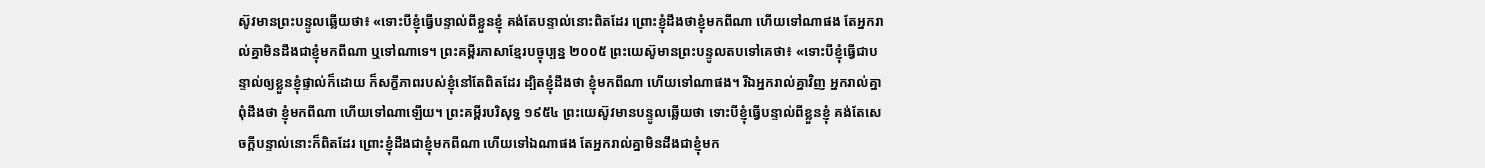ស៊ូវមានព្រះបន្ទូលឆ្លើយថា៖ «ទោះបីខ្ញុំធ្វើបន្ទាល់ពីខ្លួនខ្ញុំ គង់តែបន្ទាល់នោះពិតដែរ ព្រោះខ្ញុំដឹងថាខ្ញុំមកពីណា ហើយទៅណាផង តែអ្នករាល់គ្នាមិនដឹងជាខ្ញុំមកពីណា ឬទៅណាទេ។ ព្រះគម្ពីរភាសាខ្មែរបច្ចុប្បន្ន ២០០៥ ព្រះយេស៊ូមានព្រះបន្ទូលតបទៅគេថា៖ «ទោះបីខ្ញុំធ្វើជាបន្ទាល់ឲ្យខ្លួនខ្ញុំផ្ទាល់ក៏ដោយ ក៏សក្ខីភាពរបស់ខ្ញុំនៅតែពិតដែរ ដ្បិតខ្ញុំដឹងថា ខ្ញុំមកពីណា ហើយទៅណាផង។ រីឯអ្នករាល់គ្នាវិញ អ្នករាល់គ្នាពុំដឹងថា ខ្ញុំមកពីណា ហើយទៅណាឡើយ។ ព្រះគម្ពីរបរិសុទ្ធ ១៩៥៤ ព្រះយេស៊ូវមានបន្ទូលឆ្លើយថា ទោះបីខ្ញុំធ្វើបន្ទាល់ពីខ្លួនខ្ញុំ គង់តែសេចក្ដីបន្ទាល់នោះក៏ពិតដែរ ព្រោះខ្ញុំដឹងជាខ្ញុំមកពីណា ហើយទៅឯណាផង តែអ្នករាល់គ្នាមិនដឹងជាខ្ញុំមក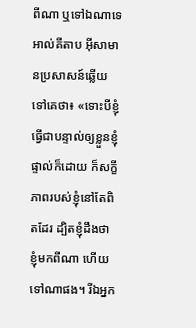ពីណា ឬទៅឯណាទេ អាល់គីតាប អ៊ីសាមានប្រសាសន៍ឆ្លើយទៅគេថា៖ «ទោះបីខ្ញុំធ្វើជាបន្ទាល់ឲ្យខ្លួនខ្ញុំផ្ទាល់ក៏ដោយ ក៏សក្ខីភាពរបស់ខ្ញុំនៅតែពិតដែរ ដ្បិតខ្ញុំដឹងថា ខ្ញុំមកពីណា ហើយទៅណាផង។ រីឯអ្នក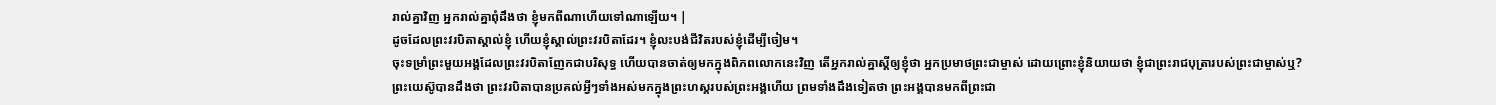រាល់គ្នាវិញ អ្នករាល់គ្នាពុំដឹងថា ខ្ញុំមកពីណាហើយទៅណាឡើយ។ |
ដូចដែលព្រះវរបិតាស្គាល់ខ្ញុំ ហើយខ្ញុំស្គាល់ព្រះវរបិតាដែរ។ ខ្ញុំលះបង់ជីវិតរបស់ខ្ញុំដើម្បីចៀម។
ចុះទម្រាំព្រះមួយអង្គដែលព្រះវរបិតាញែកជាបរិសុទ្ធ ហើយបានចាត់ឲ្យមកក្នុងពិភពលោកនេះវិញ តើអ្នករាល់គ្នាស្ដីឲ្យខ្ញុំថា អ្នកប្រមាថព្រះជាម្ចាស់ ដោយព្រោះខ្ញុំនិយាយថា ខ្ញុំជាព្រះរាជបុត្រារបស់ព្រះជាម្ចាស់ឬ?
ព្រះយេស៊ូបានដឹងថា ព្រះវរបិតាបានប្រគល់អ្វីៗទាំងអស់មកក្នុងព្រះហស្ដរបស់ព្រះអង្គហើយ ព្រមទាំងដឹងទៀតថា ព្រះអង្គបានមកពីព្រះជា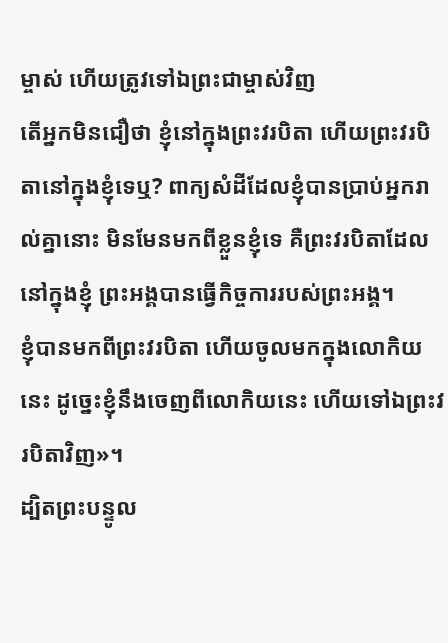ម្ចាស់ ហើយត្រូវទៅឯព្រះជាម្ចាស់វិញ
តើអ្នកមិនជឿថា ខ្ញុំនៅក្នុងព្រះវរបិតា ហើយព្រះវរបិតានៅក្នុងខ្ញុំទេឬ? ពាក្យសំដីដែលខ្ញុំបានប្រាប់អ្នករាល់គ្នានោះ មិនមែនមកពីខ្លួនខ្ញុំទេ គឺព្រះវរបិតាដែលនៅក្នុងខ្ញុំ ព្រះអង្គបានធ្វើកិច្ចការរបស់ព្រះអង្គ។
ខ្ញុំបានមកពីព្រះវរបិតា ហើយចូលមកក្នុងលោកិយនេះ ដូច្នេះខ្ញុំនឹងចេញពីលោកិយនេះ ហើយទៅឯព្រះវរបិតាវិញ»។
ដ្បិតព្រះបន្ទូល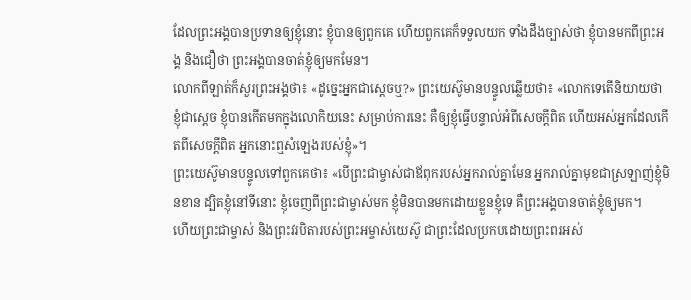ដែលព្រះអង្គបានប្រទានឲ្យខ្ញុំនោះ ខ្ញុំបានឲ្យពួកគេ ហើយពួកគេក៏ទទួលយក ទាំងដឹងច្បាស់ថា ខ្ញុំបានមកពីព្រះអង្គ និងជឿថា ព្រះអង្គបានចាត់ខ្ញុំឲ្យមកមែន។
លោកពីឡាត់ក៏សួរព្រះអង្គថា៖ «ដូច្នេះអ្នកជាស្តេចឬ?» ព្រះយេស៊ូមានបន្ទូលឆ្លើយថា៖ «លោកទេតើនិយាយថា ខ្ញុំជាស្តេច ខ្ញុំបានកើតមកក្នុងលោកិយនេះ សម្រាប់ការនេះ គឺឲ្យខ្ញុំធ្វើបន្ទាល់អំពីសេចក្ដីពិត ហើយអស់អ្នកដែលកើតពីសេចក្ដីពិត អ្នកនោះឮសំឡេងរបស់ខ្ញុំ»។
ព្រះយេស៊ូមានបន្ទូលទៅពួកគេថា៖ «បើព្រះជាម្ចាស់ជាឪពុករបស់អ្នករាល់គ្នាមែន អ្នករាល់គ្នាមុខជាស្រឡាញ់ខ្ញុំមិនខាន ដ្បិតខ្ញុំនៅទីនោះ ខ្ញុំចេញពីព្រះជាម្ចាស់មក ខ្ញុំមិនបានមកដោយខ្លួនខ្ញុំទេ គឺព្រះអង្គបានចាត់ខ្ញុំឲ្យមក។
ហើយព្រះជាម្ចាស់ និងព្រះវរបិតារបស់ព្រះអម្ចាស់យេស៊ូ ជាព្រះដែលប្រកបដោយព្រះពរអស់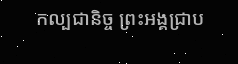កល្បជានិច្ច ព្រះអង្គជ្រាប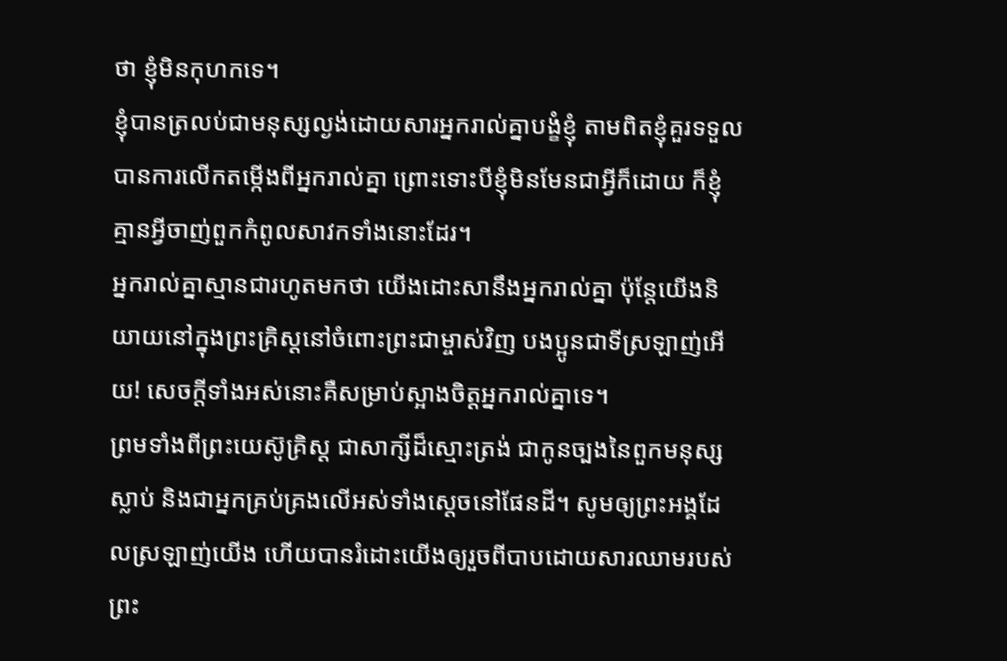ថា ខ្ញុំមិនកុហកទេ។
ខ្ញុំបានត្រលប់ជាមនុស្សល្ងង់ដោយសារអ្នករាល់គ្នាបង្ខំខ្ញុំ តាមពិតខ្ញុំគួរទទួលបានការលើកតម្កើងពីអ្នករាល់គ្នា ព្រោះទោះបីខ្ញុំមិនមែនជាអ្វីក៏ដោយ ក៏ខ្ញុំគ្មានអ្វីចាញ់ពួកកំពូលសាវកទាំងនោះដែរ។
អ្នករាល់គ្នាស្មានជារហូតមកថា យើងដោះសានឹងអ្នករាល់គ្នា ប៉ុន្ដែយើងនិយាយនៅក្នុងព្រះគ្រិស្ដនៅចំពោះព្រះជាម្ចាស់វិញ បងប្អូនជាទីស្រឡាញ់អើយ! សេចក្ដីទាំងអស់នោះគឺសម្រាប់ស្អាងចិត្ដអ្នករាល់គ្នាទេ។
ព្រមទាំងពីព្រះយេស៊ូគ្រិស្ដ ជាសាក្សីដ៏ស្មោះត្រង់ ជាកូនច្បងនៃពួកមនុស្សស្លាប់ និងជាអ្នកគ្រប់គ្រងលើអស់ទាំងស្ដេចនៅផែនដី។ សូមឲ្យព្រះអង្គដែលស្រឡាញ់យើង ហើយបានរំដោះយើងឲ្យរួចពីបាបដោយសារឈាមរបស់ព្រះ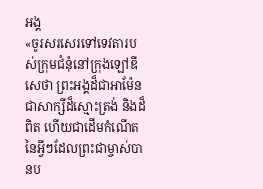អង្គ
«ចូរសរសេរទៅទេវតារបស់ក្រុមជំនុំនៅក្រុងឡៅឌីសេថា ព្រះអង្គដ៏ជាអាម៉ែន ជាសាក្សីដ៏ស្មោះត្រង់ និងដ៏ពិត ហើយជាដើមកំណើតនៃអ្វីៗដែលព្រះជាម្ចាស់បានប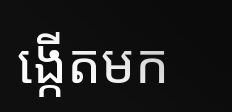ង្កើតមក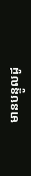មានបន្ទូលដូ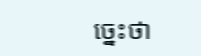ច្នេះថា